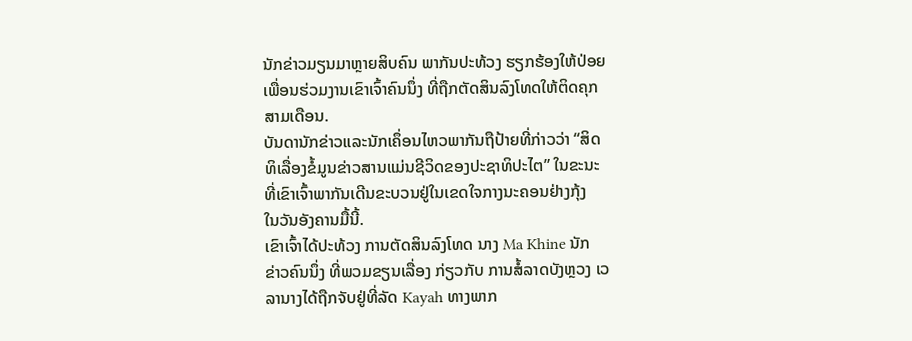ນັກຂ່າວມຽນມາຫຼາຍສິບຄົນ ພາກັນປະທ້ວງ ຮຽກຮ້ອງໃຫ້ປ່ອຍ
ເພື່ອນຮ່ວມງານເຂົາເຈົ້າຄົນນຶ່ງ ທີ່ຖືກຕັດສິນລົງໂທດໃຫ້ຕິດຄຸກ
ສາມເດືອນ.
ບັນດານັກຂ່າວແລະນັກເຄຶ່ອນໄຫວພາກັນຖືປ້າຍທີ່ກ່າວວ່າ “ສິດ
ທິເລື່ອງຂໍ້ມູນຂ່າວສານແມ່ນຊີວິດຂອງປະຊາທິປະໄຕ” ໃນຂະນະ
ທີ່ເຂົາເຈົ້າພາກັນເດີນຂະບວນຢູ່ໃນເຂດໃຈກາງນະຄອນຢ່າງກຸ້ງ
ໃນວັນອັງຄານມື້ນີ້.
ເຂົາເຈົ້າໄດ້ປະທ້ວງ ການຕັດສິນລົງໂທດ ນາງ Ma Khine ນັກ
ຂ່າວຄົນນຶ່ງ ທີ່ພວມຂຽນເລື່ອງ ກ່ຽວກັບ ການສໍ້ລາດບັງຫຼວງ ເວ
ລານາງໄດ້ຖືກຈັບຢູ່ທີ່ລັດ Kayah ທາງພາກ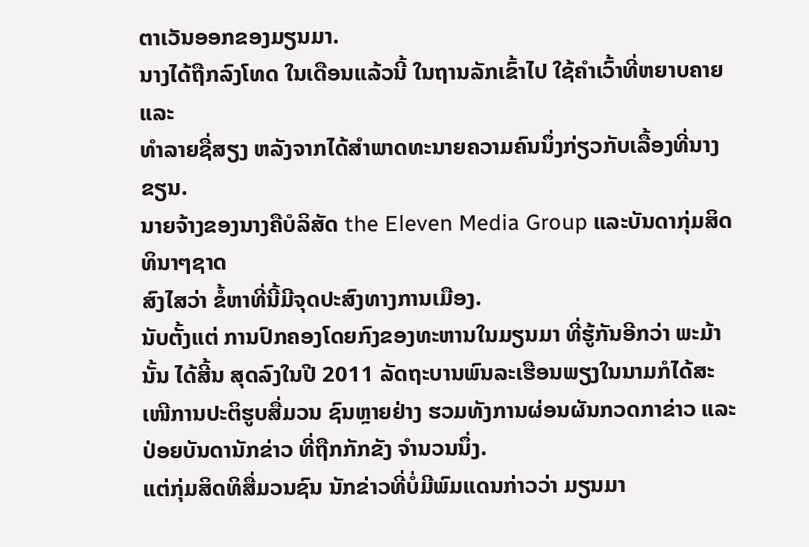ຕາເວັນອອກຂອງມຽນມາ.
ນາງໄດ້ຖືກລົງໂທດ ໃນເດືອນແລ້ວນີ້ ໃນຖານລັກເຂົ້າໄປ ໃຊ້ຄໍາເວົ້າທີ່ຫຍາບຄາຍ ແລະ
ທໍາລາຍຊື່ສຽງ ຫລັງຈາກໄດ້ສໍາພາດທະນາຍຄວາມຄົນນຶ່ງກ່ຽວກັບເລື້ອງທີ່ນາງຂຽນ.
ນາຍຈ້າງຂອງນາງຄືບໍລິສັດ the Eleven Media Group ແລະບັນດາກຸ່ມສິດທິນາໆຊາດ
ສົງໄສວ່າ ຂໍ້ຫາທີ່ນີ້ມີຈຸດປະສົງທາງການເມືອງ.
ນັບຕັ້ງແຕ່ ການປົກຄອງໂດຍກົງຂອງທະຫານໃນມຽນມາ ທີ່ຮູ້ກັນອີກວ່າ ພະມ້ານັ້ນ ໄດ້ສີ້ນ ສຸດລົງໃນປີ 2011 ລັດຖະບານພົນລະເຮືອນພຽງໃນນາມກໍໄດ້ສະເໜີການປະຕິຮູບສື່ມວນ ຊົນຫຼາຍຢ່າງ ຮວມທັງການຜ່ອນຜັນກວດກາຂ່າວ ແລະປ່ອຍບັນດານັກຂ່າວ ທີ່ຖືກກັກຂັງ ຈຳນວນນຶ່ງ.
ແຕ່ກຸ່ມສິດທິສື່ມວນຊົນ ນັກຂ່າວທີ່ບໍ່ມີພົມແດນກ່າວວ່າ ມຽນມາ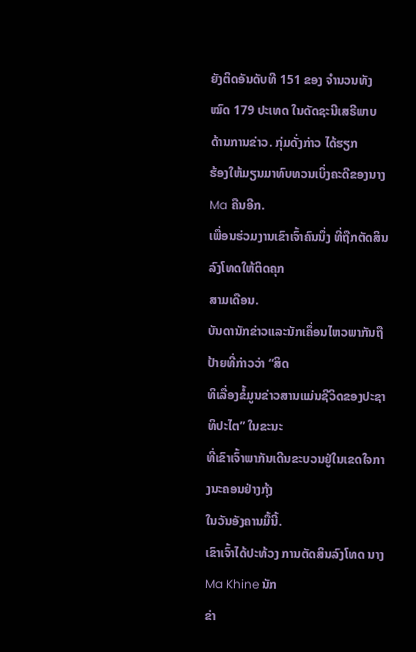ຍັງຕິດອັນດັບທີ 151 ຂອງ ຈຳນວນທັງໝົດ 179 ປະເທດ ໃນດັດຊະນີເສຣີພາບ ດ້ານການຂ່າວ. ກຸ່ມດັ່ງກ່າວ ໄດ້ຮຽກ
ຮ້ອງໃຫ້ມຽນມາທົບທວນເບິ່ງຄະດີຂອງນາງ Ma ຄືນອີກ.
ເພື່ອນຮ່ວມງານເຂົາເຈົ້າຄົນນຶ່ງ ທີ່ຖືກຕັດສິນລົງໂທດໃຫ້ຕິດຄຸກ
ສາມເດືອນ.
ບັນດານັກຂ່າວແລະນັກເຄຶ່ອນໄຫວພາກັນຖືປ້າຍທີ່ກ່າວວ່າ “ສິດ
ທິເລື່ອງຂໍ້ມູນຂ່າວສານແມ່ນຊີວິດຂອງປະຊາທິປະໄຕ” ໃນຂະນະ
ທີ່ເຂົາເຈົ້າພາກັນເດີນຂະບວນຢູ່ໃນເຂດໃຈກາງນະຄອນຢ່າງກຸ້ງ
ໃນວັນອັງຄານມື້ນີ້.
ເຂົາເຈົ້າໄດ້ປະທ້ວງ ການຕັດສິນລົງໂທດ ນາງ Ma Khine ນັກ
ຂ່າ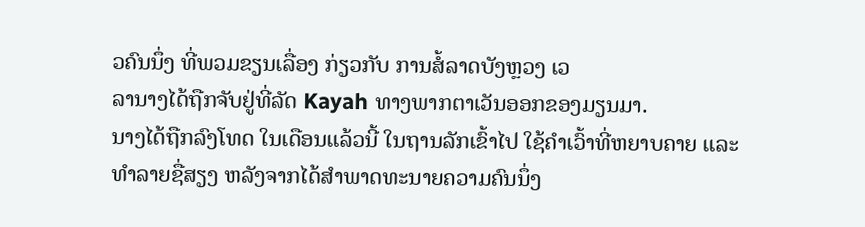ວຄົນນຶ່ງ ທີ່ພວມຂຽນເລື່ອງ ກ່ຽວກັບ ການສໍ້ລາດບັງຫຼວງ ເວ
ລານາງໄດ້ຖືກຈັບຢູ່ທີ່ລັດ Kayah ທາງພາກຕາເວັນອອກຂອງມຽນມາ.
ນາງໄດ້ຖືກລົງໂທດ ໃນເດືອນແລ້ວນີ້ ໃນຖານລັກເຂົ້າໄປ ໃຊ້ຄໍາເວົ້າທີ່ຫຍາບຄາຍ ແລະ
ທໍາລາຍຊື່ສຽງ ຫລັງຈາກໄດ້ສໍາພາດທະນາຍຄວາມຄົນນຶ່ງ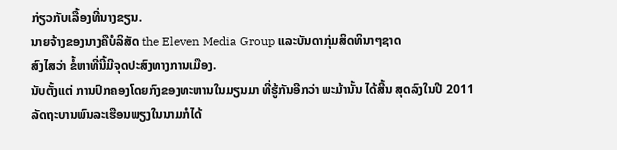ກ່ຽວກັບເລື້ອງທີ່ນາງຂຽນ.
ນາຍຈ້າງຂອງນາງຄືບໍລິສັດ the Eleven Media Group ແລະບັນດາກຸ່ມສິດທິນາໆຊາດ
ສົງໄສວ່າ ຂໍ້ຫາທີ່ນີ້ມີຈຸດປະສົງທາງການເມືອງ.
ນັບຕັ້ງແຕ່ ການປົກຄອງໂດຍກົງຂອງທະຫານໃນມຽນມາ ທີ່ຮູ້ກັນອີກວ່າ ພະມ້ານັ້ນ ໄດ້ສີ້ນ ສຸດລົງໃນປີ 2011 ລັດຖະບານພົນລະເຮືອນພຽງໃນນາມກໍໄດ້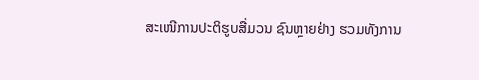ສະເໜີການປະຕິຮູບສື່ມວນ ຊົນຫຼາຍຢ່າງ ຮວມທັງການ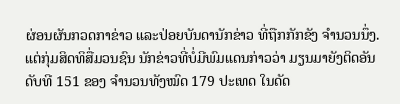ຜ່ອນຜັນກວດກາຂ່າວ ແລະປ່ອຍບັນດານັກຂ່າວ ທີ່ຖືກກັກຂັງ ຈຳນວນນຶ່ງ.
ແຕ່ກຸ່ມສິດທິສື່ມວນຊົນ ນັກຂ່າວທີ່ບໍ່ມີພົມແດນກ່າວວ່າ ມຽນມາຍັງຕິດອັນດັບທີ 151 ຂອງ ຈຳນວນທັງໝົດ 179 ປະເທດ ໃນດັດ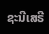ຊະນີເສຣີ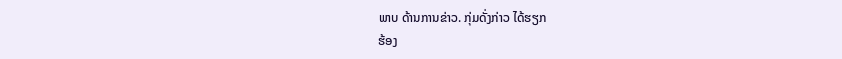ພາບ ດ້ານການຂ່າວ. ກຸ່ມດັ່ງກ່າວ ໄດ້ຮຽກ
ຮ້ອງ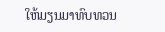ໃຫ້ມຽນມາທົບທວນ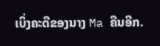ເບິ່ງຄະດີຂອງນາງ Ma ຄືນອີກ.